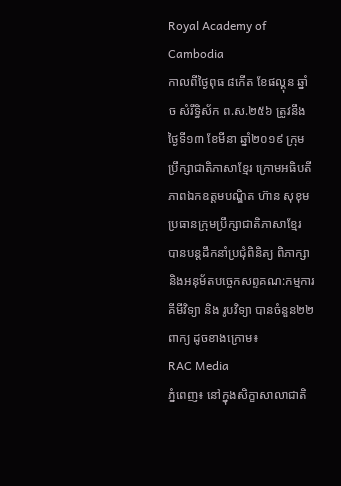Royal Academy of Cambodia
កាលពីថ្ងៃពុធ ៨កេីត ខែផល្គុន ឆ្នាំច សំរឹទ្ធិស័ក ព.ស.២៥៦ ត្រូវនឹងថ្ងៃទី១៣ ខែមីនា ឆ្នាំ២០១៩ ក្រុមប្រឹក្សាជាតិភាសាខ្មែរ ក្រោមអធិបតីភាពឯកឧត្តមបណ្ឌិត ហ៊ាន សុខុម ប្រធានក្រុមប្រឹក្សាជាតិភាសាខ្មែរ បានបន្តដឹកនាំប្រជុំពិនិត្យ ពិភាក្សា និងអនុម័តបច្ចេកសព្ទគណ:កម្មការគីមីវិទ្យា និង រូបវិទ្យា បានចំនួន២២ពាក្យ ដូចខាងក្រោម៖
RAC Media
ភ្នំពេញ៖ នៅក្នុងសិក្ខាសាលាជាតិ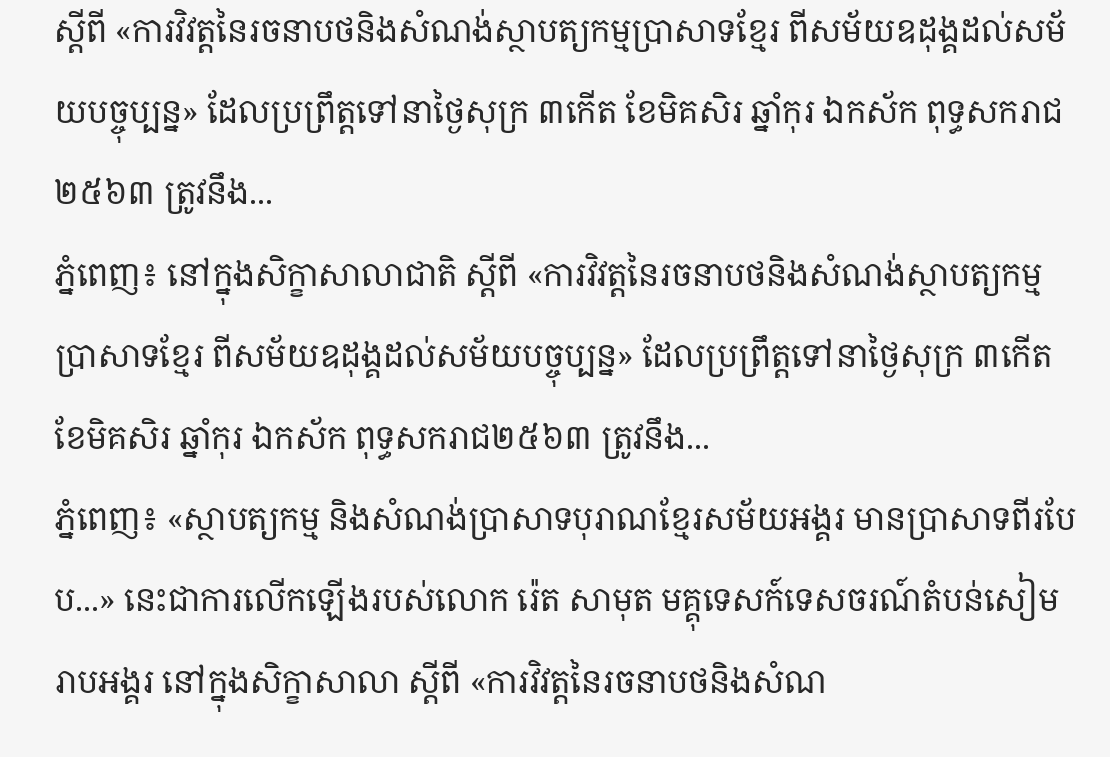ស្ដីពី «ការវិវត្តនៃរចនាបថនិងសំណង់ស្ថាបត្យកម្មប្រាសាទខ្មែរ ពីសម័យឧដុង្គដល់សម័យបច្ចុប្បន្ន» ដែលប្រព្រឹត្តទៅនាថ្ងៃសុក្រ ៣កើត ខែមិគសិរ ឆ្នាំកុរ ឯកស័ក ពុទ្ធសករាជ២៥៦៣ ត្រូវនឹង...
ភ្នំពេញ៖ នៅក្នុងសិក្ខាសាលាជាតិ ស្ដីពី «ការវិវត្តនៃរចនាបថនិងសំណង់ស្ថាបត្យកម្មប្រាសាទខ្មែរ ពីសម័យឧដុង្គដល់សម័យបច្ចុប្បន្ន» ដែលប្រព្រឹត្តទៅនាថ្ងៃសុក្រ ៣កើត ខែមិគសិរ ឆ្នាំកុរ ឯកស័ក ពុទ្ធសករាជ២៥៦៣ ត្រូវនឹង...
ភ្នំពេញ៖ «ស្ថាបត្យកម្ម និងសំណង់ប្រាសាទបុរាណខ្មែរសម័យអង្គរ មានប្រាសាទពីរបែប...» នេះជាការលើកឡើងរបស់លោក រ៉េត សាមុត មគ្គុទេសក៍ទេសចរណ៍តំបន់សៀមរាបអង្គរ នៅក្នុងសិក្ខាសាលា ស្ដីពី «ការវិវត្តនៃរចនាបថនិងសំណ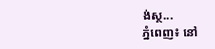ង់ស្ថ...
ភ្នំពេញ៖ នៅ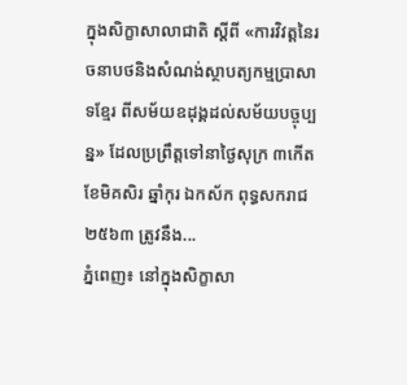ក្នុងសិក្ខាសាលាជាតិ ស្ដីពី «ការវិវត្តនៃរចនាបថនិងសំណង់ស្ថាបត្យកម្មប្រាសាទខ្មែរ ពីសម័យឧដុង្គដល់សម័យបច្ចុប្បន្ន» ដែលប្រព្រឹត្តទៅនាថ្ងៃសុក្រ ៣កើត ខែមិគសិរ ឆ្នាំកុរ ឯកស័ក ពុទ្ធសករាជ២៥៦៣ ត្រូវនឹង...
ភ្នំពេញ៖ នៅក្នុងសិក្ខាសា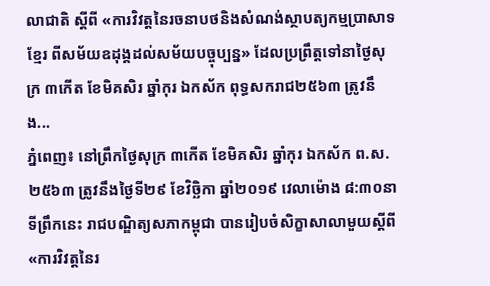លាជាតិ ស្ដីពី «ការវិវត្តនៃរចនាបថនិងសំណង់ស្ថាបត្យកម្មប្រាសាទខ្មែរ ពីសម័យឧដុង្គដល់សម័យបច្ចុប្បន្ន» ដែលប្រព្រឹត្តទៅនាថ្ងៃសុក្រ ៣កើត ខែមិគសិរ ឆ្នាំកុរ ឯកស័ក ពុទ្ធសករាជ២៥៦៣ ត្រូវនឹង...
ភ្នំពេញ៖ នៅព្រឹកថ្ងៃសុក្រ ៣កើត ខែមិគសិរ ឆ្នាំកុរ ឯកស័ក ព.ស. ២៥៦៣ ត្រូវនឹងថ្ងៃទី២៩ ខែវិច្ឆិកា ឆ្នាំ២០១៩ វេលាម៉ោង ៨:៣០នាទីព្រឹកនេះ រាជបណ្ឌិត្យសភាកម្ពុជា បានរៀបចំសិក្ខាសាលាមួយស្ដីពី «ការវិវត្តនៃរ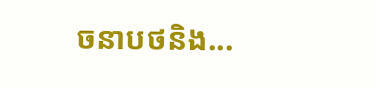ចនាបថនិង...